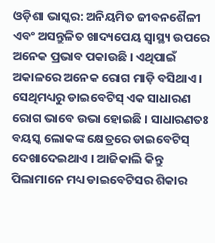ଓଡ଼ିଶା ଭାସ୍କର: ଅନିୟମିତ ଜୀବନଶୈଳୀ ଏବଂ ଅସନ୍ତୁଳିତ ଖାଦ୍ୟପେୟ ସ୍ୱାସ୍ଥ୍ୟ ଉପରେ ଅନେକ ପ୍ରଭାବ ପକାଉଛି । ଏଥିପାଇଁ ଅକାଳରେ ଅନେକ ରୋଗ ମାଡ଼ି ବସିଥାଏ । ସେଥିମଧ୍ୟରୁ ଡାଇବେଟିସ୍ ଏକ ସାଧାରଣ ରୋଗ ଭାବେ ଉଭା ହୋଇଛି । ସାଧାରଣତଃ ବୟସ୍କ ଲୋକଙ୍କ କ୍ଷେତ୍ରରେ ଡାଇବେଟିସ୍ ଦେଖାଦେଇଥାଏ । ଆଜିକାଲି କିନ୍ତୁ ପିଲାମାନେ ମଧ୍ୟ ଡାଇବେଟିସର ଶିକାର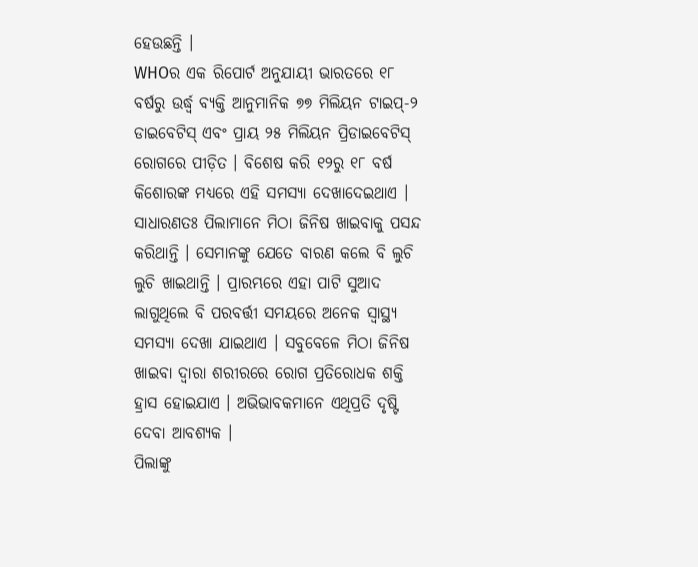ହେଉଛନ୍ତି ।
WHOର ଏକ ରିପୋର୍ଟ ଅନୁଯାୟୀ ଭାରତରେ ୧୮ ବର୍ଷରୁ ଉର୍ଦ୍ଧ୍ୱ ବ୍ୟକ୍ତି ଆନୁମାନିକ ୭୭ ମିଲିୟନ ଟାଇପ୍-୨ ଡାଇବେଟିସ୍ ଏବଂ ପ୍ରାୟ ୨୫ ମିଲିୟନ ପ୍ରିଡାଇବେଟିସ୍ ରୋଗରେ ପୀଡ଼ିତ । ବିଶେଷ କରି ୧୨ରୁ ୧୮ ବର୍ଷ କିଶୋରଙ୍କ ମଧ୍ୟରେ ଏହି ସମସ୍ୟା ଦେଖାଦେଇଥାଏ ।
ସାଧାରଣତଃ ପିଲାମାନେ ମିଠା ଜିନିଷ ଖାଇବାକୁ ପସନ୍ଦ କରିଥାନ୍ତି । ସେମାନଙ୍କୁ ଯେତେ ବାରଣ କଲେ ବି ଲୁଚି ଲୁଚି ଖାଇଥାନ୍ତି । ପ୍ରାରମ୍ଭରେ ଏହା ପାଟି ସୁଆଦ ଲାଗୁଥିଲେ ବି ପରବର୍ତ୍ତୀ ସମୟରେ ଅନେକ ସ୍ୱାସ୍ଥ୍ୟ ସମସ୍ୟା ଦେଖା ଯାଇଥାଏ । ସବୁବେଳେ ମିଠା ଜିନିଷ ଖାଇବା ଦ୍ୱାରା ଶରୀରରେ ରୋଗ ପ୍ରତିରୋଧକ ଶକ୍ତି ହ୍ରାସ ହୋଇଯାଏ । ଅଭିଭାବକମାନେ ଏଥିପ୍ରତି ଦୃଷ୍ଟି ଦେବା ଆବଶ୍ୟକ ।
ପିଲାଙ୍କୁ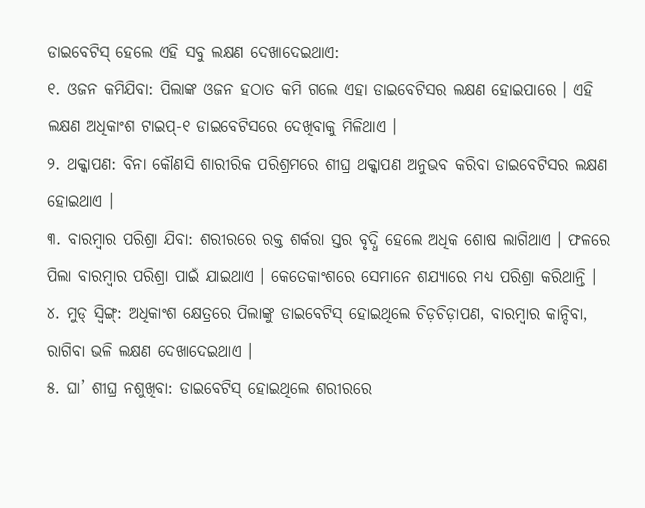ଡାଇବେଟିସ୍ ହେଲେ ଏହି ସବୁ ଲକ୍ଷଣ ଦେଖାଦେଇଥାଏ:
୧. ଓଜନ କମିଯିବା: ପିଲାଙ୍କ ଓଜନ ହଠାତ କମି ଗଲେ ଏହା ଡାଇବେଟିସର ଲକ୍ଷଣ ହୋଇପାରେ । ଏହି ଲକ୍ଷଣ ଅଧିକାଂଶ ଟାଇପ୍-୧ ଡାଇବେଟିସରେ ଦେଖିବାକୁ ମିଳିଥାଏ ।
୨. ଥକ୍କାପଣ: ବିନା କୌଣସି ଶାରୀରିକ ପରିଶ୍ରମରେ ଶୀଘ୍ର ଥକ୍କାପଣ ଅନୁଭବ କରିବା ଡାଇବେଟିସର ଲକ୍ଷଣ ହୋଇଥାଏ ।
୩. ବାରମ୍ବାର ପରିଶ୍ରା ଯିବା: ଶରୀରରେ ରକ୍ତ ଶର୍କରା ସ୍ତର ବୃଦ୍ଧି ହେଲେ ଅଧିକ ଶୋଷ ଲାଗିଥାଏ । ଫଳରେ ପିଲା ବାରମ୍ବାର ପରିଶ୍ରା ପାଇଁ ଯାଇଥାଏ । କେତେକାଂଶରେ ସେମାନେ ଶଯ୍ୟାରେ ମଧ୍ୟ ପରିଶ୍ରା କରିଥାନ୍ତି ।
୪. ମୁଡ୍ ସ୍ୱିଙ୍ଗ୍: ଅଧିକାଂଶ କ୍ଷେତ୍ରରେ ପିଲାଙ୍କୁ ଡାଇବେଟିସ୍ ହୋଇଥିଲେ ଚିଡ଼ଚିଡ଼ାପଣ, ବାରମ୍ବାର କାନ୍ଦିବା, ରାଗିବା ଭଳି ଲକ୍ଷଣ ଦେଖାଦେଇଥାଏ ।
୫. ଘା’ ଶୀଘ୍ର ନଶୁଖିବା: ଡାଇବେଟିସ୍ ହୋଇଥିଲେ ଶରୀରରେ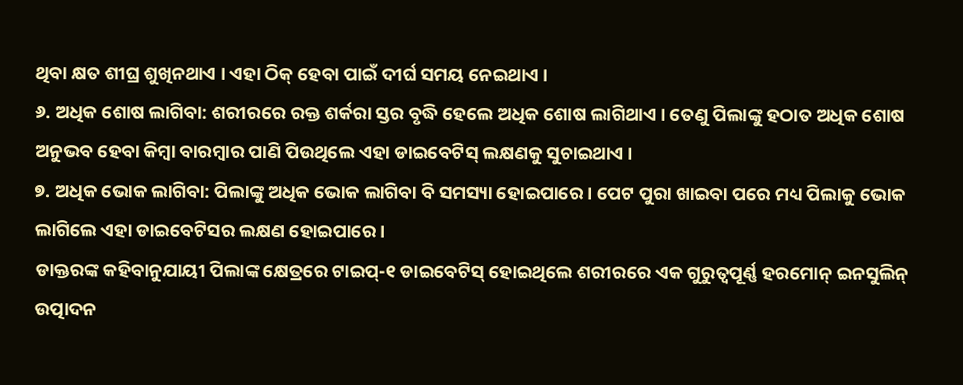ଥିବା କ୍ଷତ ଶୀଘ୍ର ଶୁଖିନଥାଏ । ଏହା ଠିକ୍ ହେବା ପାଇଁ ଦୀର୍ଘ ସମୟ ନେଇଥାଏ ।
୬. ଅଧିକ ଶୋଷ ଲାଗିବା: ଶରୀରରେ ରକ୍ତ ଶର୍କରା ସ୍ତର ବୃଦ୍ଧି ହେଲେ ଅଧିକ ଶୋଷ ଲାଗିଥାଏ । ତେଣୁ ପିଲାଙ୍କୁ ହଠାତ ଅଧିକ ଶୋଷ ଅନୁଭବ ହେବା କିମ୍ବା ବାରମ୍ବାର ପାଣି ପିଉଥିଲେ ଏହା ଡାଇବେଟିସ୍ ଲକ୍ଷଣକୁ ସୁଚାଇଥାଏ ।
୭. ଅଧିକ ଭୋକ ଲାଗିବା: ପିଲାଙ୍କୁ ଅଧିକ ଭୋକ ଲାଗିବା ବି ସମସ୍ୟା ହୋଇପାରେ । ପେଟ ପୁରା ଖାଇବା ପରେ ମଧ୍ୟ ପିଲାକୁ ଭୋକ ଲାଗିଲେ ଏହା ଡାଇବେଟିସର ଲକ୍ଷଣ ହୋଇପାରେ ।
ଡାକ୍ତରଙ୍କ କହିବାନୁଯାୟୀ ପିଲାଙ୍କ କ୍ଷେତ୍ରରେ ଟାଇପ୍-୧ ଡାଇବେଟିସ୍ ହୋଇଥିଲେ ଶରୀରରେ ଏକ ଗୁରୁତ୍ୱପୂର୍ଣ୍ଣ ହରମୋନ୍ ଇନସୁଲିନ୍ ଉତ୍ପାଦନ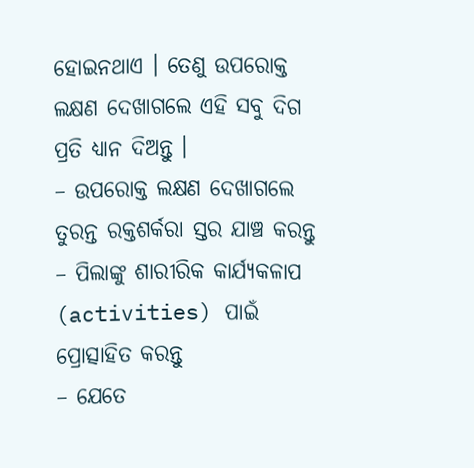ହୋଇନଥାଏ । ତେଣୁ ଉପରୋକ୍ତ ଲକ୍ଷଣ ଦେଖାଗଲେ ଏହି ସବୁ ଦିଗ ପ୍ରତି ଧ୍ୟାନ ଦିଅନ୍ତୁ ।
– ଉପରୋକ୍ତ ଲକ୍ଷଣ ଦେଖାଗଲେ ତୁରନ୍ତ ରକ୍ତଶର୍କରା ସ୍ତର ଯାଞ୍ଚ କରନ୍ତୁ
– ପିଲାଙ୍କୁ ଶାରୀରିକ କାର୍ଯ୍ୟକଳାପ (activities) ପାଇଁ ପ୍ରୋତ୍ସାହିତ କରନ୍ତୁ
– ଯେତେ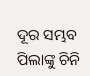ଦୂର ସମ୍ଭବ ପିଲାଙ୍କୁ ଚିନି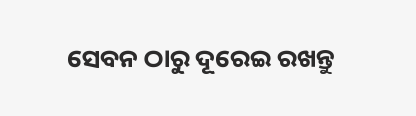ସେବନ ଠାରୁ ଦୂରେଇ ରଖନ୍ତୁ